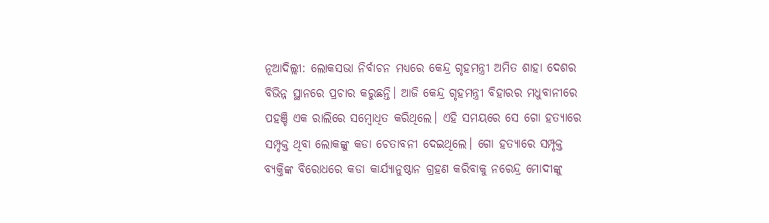ନୂଆଦିଲ୍ଲୀ: ଲୋକସଭା ନିର୍ବାଚନ ମଧ୍ୟରେ କେନ୍ଦ୍ର ଗୃହମନ୍ତ୍ରୀ ଅମିତ ଶାହା ଦେଶର ବିଭିନ୍ନ ସ୍ଥାନରେ ପ୍ରଚାର କରୁଛନ୍ତି। ଆଜି କେନ୍ଦ୍ର ଗୃହମନ୍ତ୍ରୀ ବିହାରର ମଧୁବାନୀରେ ପହଞ୍ଚି ଏକ ରାଲିରେ ସମ୍ବୋଧିତ କରିଥିଲେ। ଏହି ସମୟରେ ସେ ଗୋ ହତ୍ୟାରେ ସମ୍ପୃକ୍ତ ଥିବା ଲୋକଙ୍କୁ କଡା ଚେତାବନୀ ଦେଇଥିଲେ। ଗୋ ହତ୍ୟାରେ ସମ୍ପୃକ୍ତ ବ୍ୟକ୍ତିଙ୍କ ବିରୋଧରେ କଡା କାର୍ଯ୍ୟାନୁଷ୍ଠାନ ଗ୍ରହଣ କରିବାକୁ ନରେନ୍ଦ୍ର ମୋଦୀଙ୍କୁ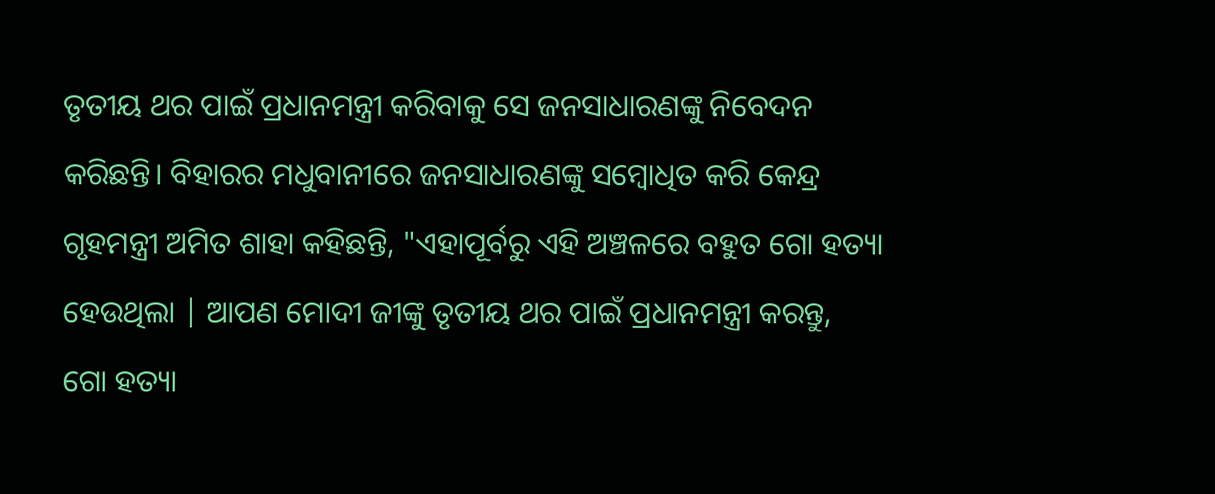ତୃତୀୟ ଥର ପାଇଁ ପ୍ରଧାନମନ୍ତ୍ରୀ କରିବାକୁ ସେ ଜନସାଧାରଣଙ୍କୁ ନିବେଦନ କରିଛନ୍ତି। ବିହାରର ମଧୁବାନୀରେ ଜନସାଧାରଣଙ୍କୁ ସମ୍ବୋଧିତ କରି କେନ୍ଦ୍ର ଗୃହମନ୍ତ୍ରୀ ଅମିତ ଶାହା କହିଛନ୍ତି, "ଏହାପୂର୍ବରୁ ଏହି ଅଞ୍ଚଳରେ ବହୁତ ଗୋ ହତ୍ୟା ହେଉଥିଲା | ଆପଣ ମୋଦୀ ଜୀଙ୍କୁ ତୃତୀୟ ଥର ପାଇଁ ପ୍ରଧାନମନ୍ତ୍ରୀ କରନ୍ତୁ, ଗୋ ହତ୍ୟା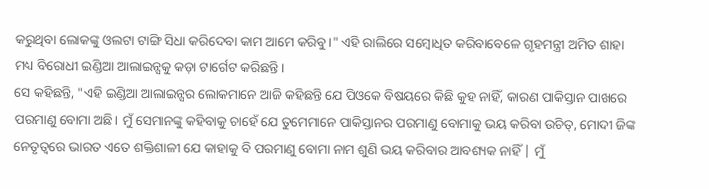କରୁଥିବା ଲୋକଙ୍କୁ ଓଲଟା ଟାଙ୍ଗି ସିଧା କରିଦେବା କାମ ଆମେ କରିବୁ।" ଏହି ରାଲିରେ ସମ୍ବୋଧିତ କରିବାବେଳେ ଗୃହମନ୍ତ୍ରୀ ଅମିତ ଶାହା ମଧ୍ୟ ବିରୋଧୀ ଇଣ୍ଡିଆ ଆଲାଇନ୍ସକୁ କଡ଼ା ଟାର୍ଗେଟ କରିଛନ୍ତି।
ସେ କହିଛନ୍ତି, "ଏହି ଇଣ୍ଡିଆ ଆଲାଇନ୍ସର ଲୋକମାନେ ଆଜି କହିଛନ୍ତି ଯେ ପିଓକେ ବିଷୟରେ କିଛି କୁହ ନାହିଁ, କାରଣ ପାକିସ୍ତାନ ପାଖରେ ପରମାଣୁ ବୋମା ଅଛି। ମୁଁ ସେମାନଙ୍କୁ କହିବାକୁ ଚାହେଁ ଯେ ତୁମେମାନେ ପାକିସ୍ତାନର ପରମାଣୁ ବୋମାକୁ ଭୟ କରିବା ଉଚିତ୍, ମୋଦୀ ଜିଙ୍କ ନେତୃତ୍ୱରେ ଭାରତ ଏତେ ଶକ୍ତିଶାଳୀ ଯେ କାହାକୁ ବି ପରମାଣୁ ବୋମା ନାମ ଶୁଣି ଭୟ କରିବାର ଆବଶ୍ୟକ ନାହିଁ | ମୁଁ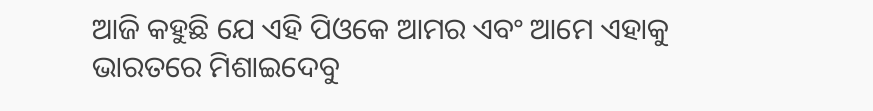ଆଜି କହୁଛି ଯେ ଏହି ପିଓକେ ଆମର ଏବଂ ଆମେ ଏହାକୁ ଭାରତରେ ମିଶାଇଦେବୁ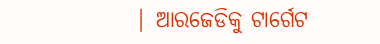| ଆରଜେଡିକୁ ଟାର୍ଗେଟ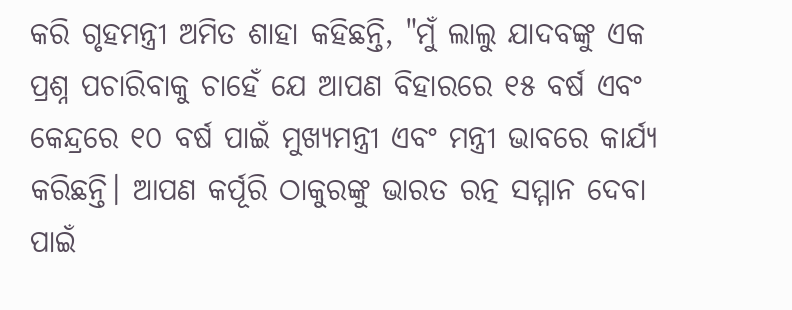କରି ଗୃହମନ୍ତ୍ରୀ ଅମିତ ଶାହା କହିଛନ୍ତି, "ମୁଁ ଲାଲୁ ଯାଦବଙ୍କୁ ଏକ ପ୍ରଶ୍ନ ପଚାରିବାକୁ ଚାହେଁ ଯେ ଆପଣ ବିହାରରେ ୧୫ ବର୍ଷ ଏବଂ କେନ୍ଦ୍ରରେ ୧୦ ବର୍ଷ ପାଇଁ ମୁଖ୍ୟମନ୍ତ୍ରୀ ଏବଂ ମନ୍ତ୍ରୀ ଭାବରେ କାର୍ଯ୍ୟ କରିଛନ୍ତି। ଆପଣ କର୍ପୂରି ଠାକୁରଙ୍କୁ ଭାରତ ରତ୍ନ ସମ୍ମାନ ଦେବା ପାଇଁ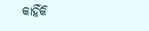କାହିଁକି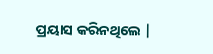ପ୍ରୟାସ କରିନଥିଲେ |